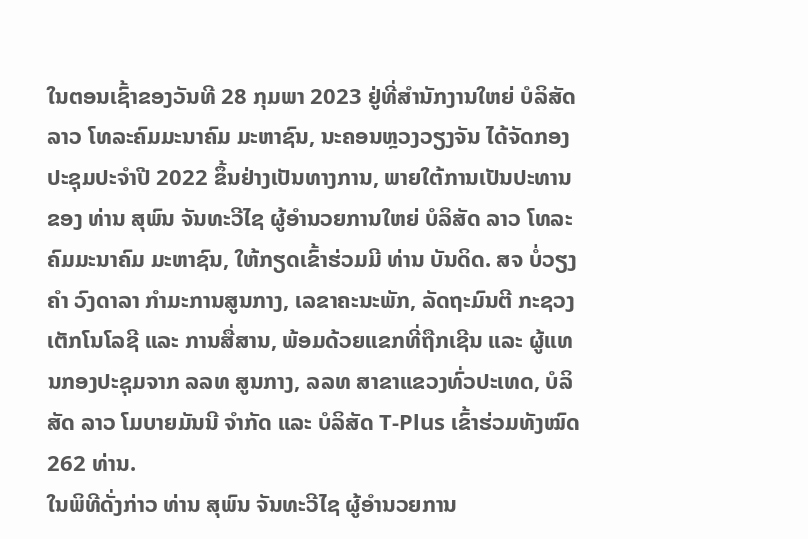ໃນຕອນເຊົ້າຂອງວັນທີ 28 ກຸມພາ 2023 ຢູ່ທີ່ສຳນັກງານໃຫຍ່ ບໍລິສັດ ລາວ ໂທລະຄົມມະນາຄົມ ມະຫາຊົນ, ນະຄອນຫຼວງວຽງຈັນ ໄດ້ຈັດກອງປະຊຸມປະຈຳປີ 2022 ຂຶ້ນຢ່າງເປັນທາງການ, ພາຍໃຕ້ການເປັນປະທານຂອງ ທ່ານ ສຸພົນ ຈັນທະວີໄຊ ຜູ້ອຳນວຍການໃຫຍ່ ບໍລິສັດ ລາວ ໂທລະຄົມມະນາຄົມ ມະຫາຊົນ, ໃຫ້ກຽດເຂົ້າຮ່ວມມີ ທ່ານ ບັນດິດ. ສຈ ບໍ່ວຽງຄໍາ ວົງດາລາ ກຳມະການສູນກາງ, ເລຂາຄະນະພັກ, ລັດຖະມົນຕີ ກະຊວງເຕັກໂນໂລຊີ ແລະ ການສື່ສານ, ພ້ອມດ້ວຍແຂກທີ່ຖືກເຊີນ ແລະ ຜູ້ແທນກອງປະຊຸມຈາກ ລລທ ສູນກາງ, ລລທ ສາຂາແຂວງທົ່ວປະເທດ, ບໍລິສັດ ລາວ ໂມບາຍມັນນີ ຈຳກັດ ແລະ ບໍລິສັດ T-Plus ເຂົ້າຮ່ວມທັງໝົດ 262 ທ່ານ.
ໃນພິທີດັ່ງກ່າວ ທ່ານ ສຸພົນ ຈັນທະວີໄຊ ຜູ້ອໍານວຍການ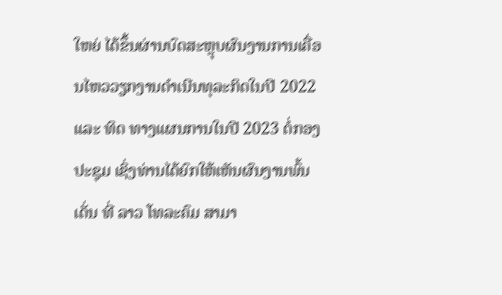ໃຫຍ່ ໄດ້ຂຶ້ນຜ່ານບົດສະຫຼຸບຜົນງານການເຄື່ອນໄຫວວຽກງານດຳເນີນທຸລະກິດໃນປີ 2022 ແລະ ທິດ ທາງແຜນການໃນປີ 2023 ຕໍ່ກອງປະຊຸມ ເຊິ່ງທ່ານໄດ້ຍົກໃຫ້ເຫັນຜົນງານພົ້ນເດັ່ນ ທີ່ ລາວ ໂທລະຄົມ ສາມາ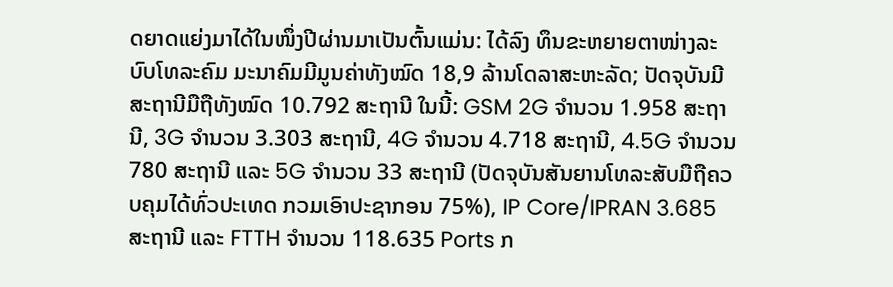ດຍາດແຍ່ງມາໄດ້ໃນໜຶ່ງປີຜ່ານມາເປັນຕົ້ນແມ່ນ: ໄດ້ລົງ ທຶນຂະຫຍາຍຕາໜ່າງລະບົບໂທລະຄົມ ມະນາຄົມມີມູນຄ່າທັງໝົດ 18,9 ລ້ານໂດລາສະຫະລັດ; ປັດຈຸບັນມີສະຖານີມືຖືທັງໝົດ 10.792 ສະຖານີ ໃນນີ້: GSM 2G ຈໍານວນ 1.958 ສະຖານີ, 3G ຈໍານວນ 3.303 ສະຖານີ, 4G ຈໍານວນ 4.718 ສະຖານີ, 4.5G ຈໍານວນ 780 ສະຖານີ ແລະ 5G ຈຳນວນ 33 ສະຖານີ (ປັດຈຸບັນສັນຍານໂທລະສັບມືຖືຄວບຄຸມໄດ້ທົ່ວປະເທດ ກວມເອົາປະຊາກອນ 75%), IP Core/IPRAN 3.685 ສະຖານີ ແລະ FTTH ຈໍານວນ 118.635 Ports ກ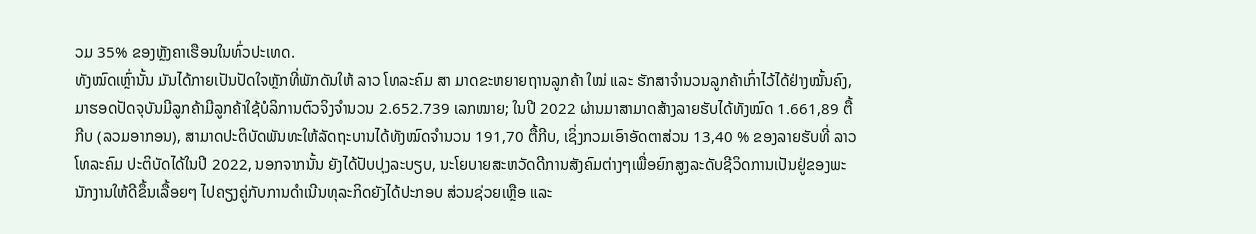ວມ 35% ຂອງຫຼັງຄາເຮືອນໃນທົ່ວປະເທດ.
ທັງໝົດເຫຼົ່ານັ້ນ ມັນໄດ້ກາຍເປັນປັດໃຈຫຼັກທີ່ພັກດັນໃຫ້ ລາວ ໂທລະຄົມ ສາ ມາດຂະຫຍາຍຖານລູກຄ້າ ໃໝ່ ແລະ ຮັກສາຈຳນວນລູກຄ້າເກົ່າໄວ້ໄດ້ຢ່າງໝັ້ນຄົງ, ມາຮອດປັດຈຸບັນມີລູກຄ້າມີລູກຄ້າໃຊ້ບໍລິການຕົວຈິງຈໍານວນ 2.652.739 ເລກໝາຍ; ໃນປີ 2022 ຜ່ານມາສາມາດສ້າງລາຍຮັບໄດ້ທັງໝົດ 1.661,89 ຕື້ກີບ (ລວມອາກອນ), ສາມາດປະຕິບັດພັນທະໃຫ້ລັດຖະບານໄດ້ທັງໝົດຈຳນວນ 191,70 ຕື້ກີບ, ເຊິ່ງກວມເອົາອັດຕາສ່ວນ 13,40 % ຂອງລາຍຮັບທີ່ ລາວ ໂທລະຄົມ ປະຕິບັດໄດ້ໃນປີ 2022, ນອກຈາກນັ້ນ ຍັງໄດ້ປັບປຸງລະບຽບ, ນະໂຍບາຍສະຫວັດດີການສັງຄົມຕ່າງໆເພື່ອຍົກສູງລະດັບຊີວິດການເປັນຢູ່ຂອງພະນັກງານໃຫ້ດີຂຶ້ນເລື້ອຍໆ ໄປຄຽງຄູ່ກັບການດໍາເນີນທຸລະກິດຍັງໄດ້ປະກອບ ສ່ວນຊ່ວຍເຫຼືອ ແລະ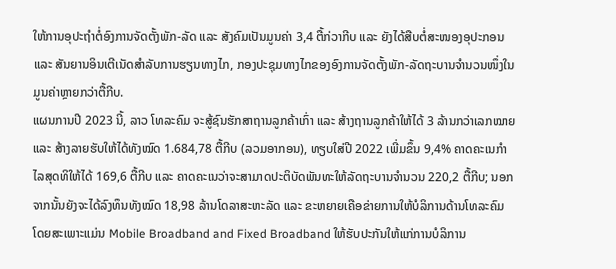ໃຫ້ການອຸປະຖຳຕໍ່ອົງການຈັດຕັ້ງພັກ-ລັດ ແລະ ສັງຄົມເປັນມູນຄ່າ 3,4 ຕື້ກ່ວາກີບ ແລະ ຍັງໄດ້ສືບຕໍ່ສະໜອງອຸປະກອນ ແລະ ສັນຍານອິນເຕີເນັດສຳລັບການຮຽນທາງໄກ, ກອງປະຊຸມທາງໄກຂອງອົງການຈັດຕັ້ງພັກ-ລັດຖະບານຈຳນວນໜຶ່ງໃນມູນຄ່າຫຼາຍກວ່າຕື້ກີບ.
ແຜນການປີ 2023 ນີ້, ລາວ ໂທລະຄົມ ຈະສູ້ຊົນຮັກສາຖານລູກຄ້າເກົ່າ ແລະ ສ້າງຖານລູກຄ້າໃຫ້ໄດ້ 3 ລ້ານກວ່າເລກໝາຍ ແລະ ສ້າງລາຍຮັບໃຫ້ໄດ້ທັງໝົດ 1.684,78 ຕື້ກີບ (ລວມອາກອນ), ທຽບໃສ່ປີ 2022 ເພີ່ມຂຶ້ນ 9,4% ຄາດຄະເນກໍາໄລສຸດທິໃຫ້ໄດ້ 169,6 ຕື້ກີບ ແລະ ຄາດຄະເນວ່າຈະສາມາດປະຕິບັດພັນທະໃຫ້ລັດຖະບານຈຳນວນ 220,2 ຕື້ກີບ; ນອກຈາກນັ້ນຍັງຈະໄດ້ລົງທຶນທັງໝົດ 18,98 ລ້ານໂດລາສະຫະລັດ ແລະ ຂະຫຍາຍເຄືອຂ່າຍການໃຫ້ບໍລິການດ້ານໂທລະຄົມ ໂດຍສະເພາະແມ່ນ Mobile Broadband and Fixed Broadband ໃຫ້ຮັບປະກັນໃຫ້ແກ່ການບໍລິການ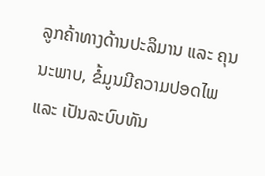ລູກຄ້າທາງດ້ານປະລິມານ ແລະ ຄຸນນະພາບ, ຂໍ້ມູນມີຄວາມປອດໄພ ແລະ ເປັນລະບົບທັນ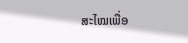ສະໄໝເພື່ອ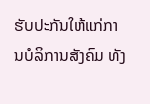ຮັບປະກັນໃຫ້ແກ່ການບໍລິການສັງຄົມ ທັງ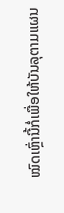ໝົດເຫຼົ່ານີ້ກໍ່ເພື່ອໃຫ້ບັນລຸຕາມແຜນ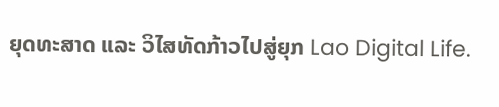ຍຸດທະສາດ ແລະ ວິໄສທັດກ້າວໄປສູ່ຍຸກ Lao Digital Life.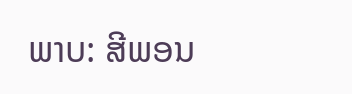ພາບ: ສີພອນ